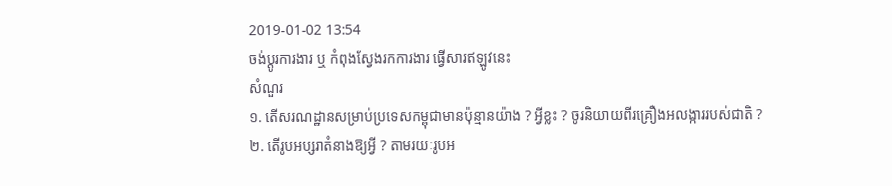2019-01-02 13:54
ចង់ប្តូរការងារ ឬ កំពុងស្វែងរកការងារ ផ្វើសារឥឡូវនេះ
សំណួរ
១. តើសរណដ្ឋានសម្រាប់ប្រទេសកម្ពុជាមានប៉ុន្មានយ៉ាង ? អ្វីខ្លះ ? ចូរនិយាយពីរគ្រឿងអលង្ការរបស់ជាតិ ?
២. តើរូបអប្សរាតំនាងឱ្យអ្វី ? តាមរយៈរូបអ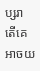ប្សរា តើគេអាចយ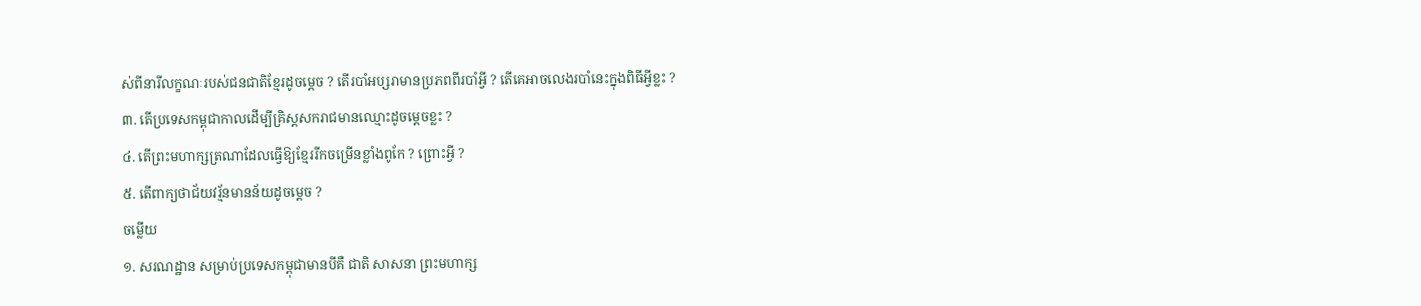ស់ពីនារីលក្ខណៈរបស់ជនជាតិខ្មែរដូចម្តេច ? តើរបាំអប្សរាមានប្រភពពីរបាំអ្វី ? តើគេអាចលេងរបាំនេះក្នុងពិធីអ្វីខ្លះ ?
៣. តើប្រទេសកម្ពុជាកាលដើម្បីគ្រិស្តសករាជមានឈ្មោះដូចម្តេចខ្លះ ?
៤. តើព្រះមហាក្សត្រណាដែលធ្វើឱ្យខ្មែររីកចម្រើនខ្លាំងពូកែ ? ព្រោះអ្វី ?
៥. តើពាក្យថាជ័យវរ្ម័នមានន័យដូចម្តេច ?
ចម្លើយ
១. សរណដ្ឋាន សម្រាប់ប្រទេសកម្ពុជាមានបីគឺ ជាតិ សាសនា ព្រះមហាក្ស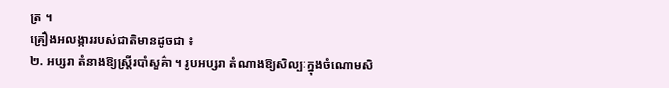ត្រ ។
គ្រឿងអលង្ការរបស់ជាតិមានដូចជា ៖
២. អប្សរា តំនាងឱ្យស្រ្តីរបាំសួគ៌ា ។ រូបអប្សរា តំណាងឱ្យសិល្បៈក្នុងចំណោមសិ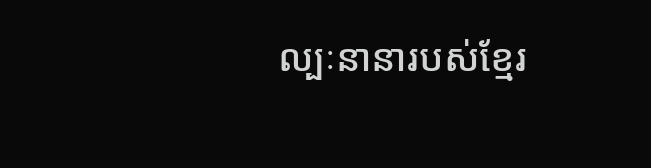ល្បៈនានារបស់ខ្មែរ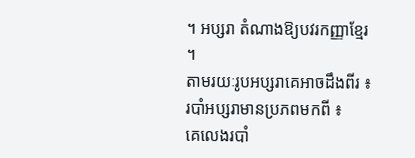។ អប្សរា តំណាងឱ្យបវរកញ្ញាខ្មែរ ។
តាមរយៈរូបអប្សរាគេអាចដឹងពីរ ៖
របាំអប្សរាមានប្រភពមកពី ៖
គេលេងរបាំ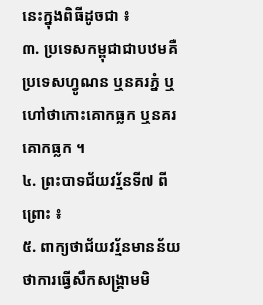នេះក្នុងពិធីដូចជា ៖
៣. ប្រទេសកម្ពុជាជាបឋមគឺប្រទេសហ្វូណន ឬនគរភ្នំ ឬហៅថាកោះគោកធ្លក ឬនគរគោកធ្លក ។
៤. ព្រះបាទជ័យវរ័្មនទី៧ ពីព្រោះ ៖
៥. ពាក្យថាជ័យវរ្ម័នមានន័យថាការធ្វើសឹកសង្រ្គាមមិ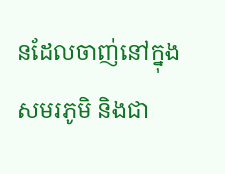នដែលចាញ់នៅក្នុងសមរភូមិ និងជា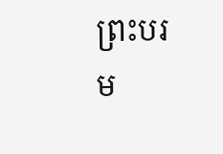ព្រះបរម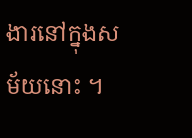ងារនៅក្នុងសម័យនោះ ។